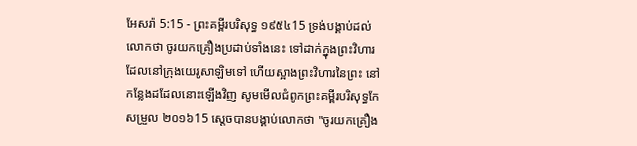អែសរ៉ា 5:15 - ព្រះគម្ពីរបរិសុទ្ធ ១៩៥៤15 ទ្រង់បង្គាប់ដល់លោកថា ចូរយកគ្រឿងប្រដាប់ទាំងនេះ ទៅដាក់ក្នុងព្រះវិហារដែលនៅក្រុងយេរូសាឡិមទៅ ហើយស្អាងព្រះវិហារនៃព្រះ នៅកន្លែងដដែលនោះឡើងវិញ សូមមើលជំពូកព្រះគម្ពីរបរិសុទ្ធកែសម្រួល ២០១៦15 ស្ដេចបានបង្គាប់លោកថា "ចូរយកគ្រឿង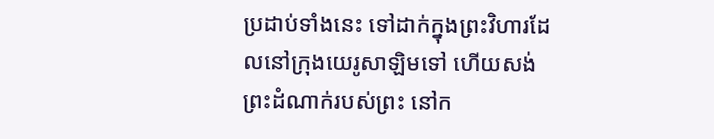ប្រដាប់ទាំងនេះ ទៅដាក់ក្នុងព្រះវិហារដែលនៅក្រុងយេរូសាឡិមទៅ ហើយសង់ព្រះដំណាក់របស់ព្រះ នៅក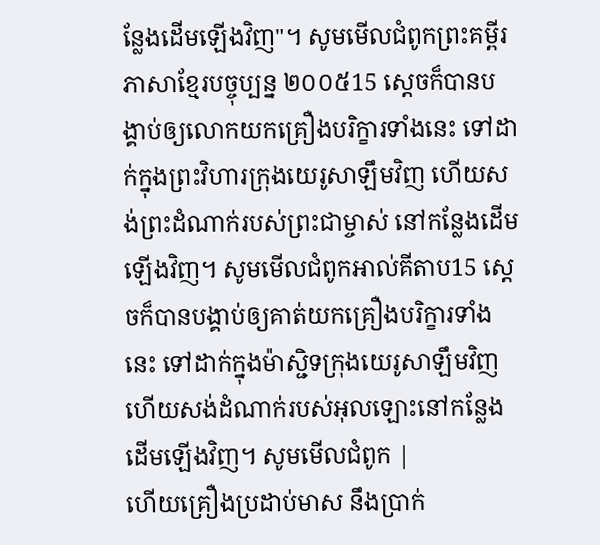ន្លែងដើមឡើងវិញ"។ សូមមើលជំពូកព្រះគម្ពីរភាសាខ្មែរបច្ចុប្បន្ន ២០០៥15 ស្ដេចក៏បានបង្គាប់ឲ្យលោកយកគ្រឿងបរិក្ខារទាំងនេះ ទៅដាក់ក្នុងព្រះវិហារក្រុងយេរូសាឡឹមវិញ ហើយសង់ព្រះដំណាក់របស់ព្រះជាម្ចាស់ នៅកន្លែងដើមឡើងវិញ។ សូមមើលជំពូកអាល់គីតាប15 ស្តេចក៏បានបង្គាប់ឲ្យគាត់យកគ្រឿងបរិក្ខារទាំងនេះ ទៅដាក់ក្នុងម៉ាស្ជិទក្រុងយេរូសាឡឹមវិញ ហើយសង់ដំណាក់របស់អុលឡោះនៅកន្លែងដើមឡើងវិញ។ សូមមើលជំពូក |
ហើយគ្រឿងប្រដាប់មាស នឹងប្រាក់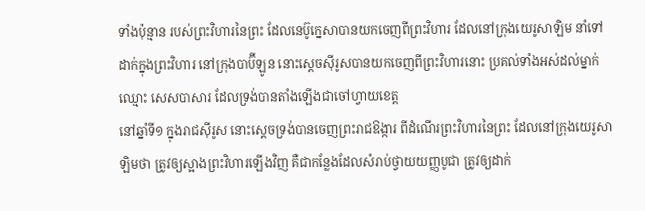ទាំងប៉ុន្មាន របស់ព្រះវិហារនៃព្រះ ដែលនេប៊ូក្នេសាបានយកចេញពីព្រះវិហារ ដែលនៅក្រុងយេរូសាឡិម នាំទៅដាក់ក្នុងព្រះវិហារ នៅក្រុងបាប៊ីឡូន នោះស្តេចស៊ីរូសបានយកចេញពីព្រះវិហារនោះ ប្រគល់ទាំងអស់ដល់ម្នាក់ឈ្មោះ សេសបាសារ ដែលទ្រង់បានតាំងឡើងជាចៅហ្វាយខេត្ត
នៅឆ្នាំទី១ ក្នុងរាជស៊ីរូស នោះស្តេចទ្រង់បានចេញព្រះរាជឱង្ការ ពីដំណើរព្រះវិហារនៃព្រះ ដែលនៅក្រុងយេរូសាឡិមថា ត្រូវឲ្យស្អាងព្រះវិហារឡើងវិញ គឺជាកន្លែងដែលសំរាប់ថ្វាយយញ្ញបូជា ត្រូវឲ្យដាក់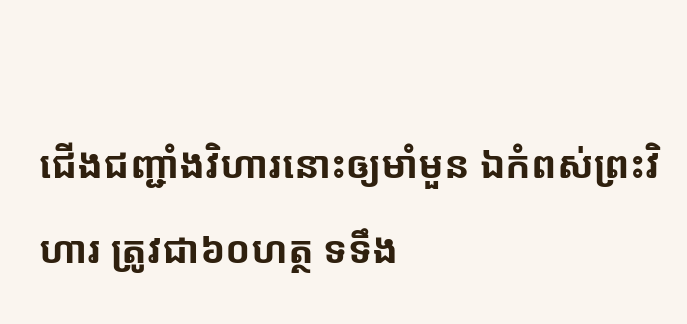ជើងជញ្ជាំងវិហារនោះឲ្យមាំមួន ឯកំពស់ព្រះវិហារ ត្រូវជា៦០ហត្ថ ទទឹង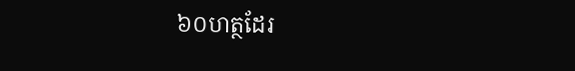៦០ហត្ថដែរ